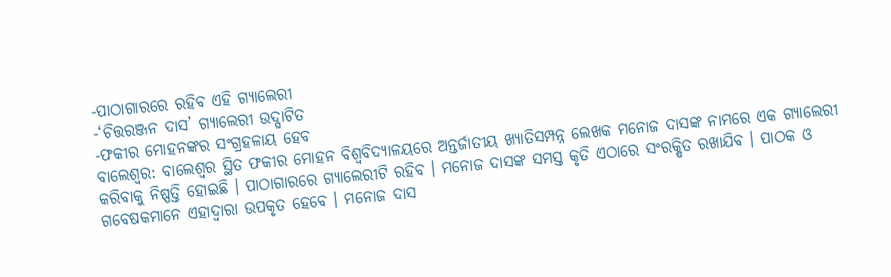-ପାଠାଗାରରେ ରହିବ ଏହି ଗ୍ୟାଲେରୀ
-‘ଚିତ୍ତରଞ୍ଜନ ଦାସ’ ଗ୍ୟାଲେରୀ ଉଦ୍ଘାଟିତ
-ଫକୀର ମୋହନଙ୍କର ସଂଗ୍ରହଳାୟ ହେବ
ବାଲେଶ୍ୱର: ବାଲେଶ୍ୱର ସ୍ଥିତ ଫକୀର ମୋହନ ବିଶ୍ୱବିଦ୍ୟାଳୟରେ ଅନ୍ତର୍ଜାତୀୟ ଖ୍ୟାତିସମ୍ପନ୍ନ ଲେଖକ ମନୋଜ ଦାସଙ୍କ ନାମରେ ଏକ ଗ୍ୟାଲେରୀ କରିବାକୁ ନିଷ୍ପତ୍ତି ହୋଇଛି । ପାଠାଗାରରେ ଗ୍ୟାଲେରୀଟି ରହିବ । ମନୋଜ ଦାସଙ୍କ ସମସ୍ତ କୃତି ଏଠାରେ ସଂରକ୍ଷିତ ରଖାଯିବ । ପାଠକ ଓ ଗବେଷକମାନେ ଏହାଦ୍ୱାରା ଉପକୃତ ହେବେ । ମନୋଜ ଦାସ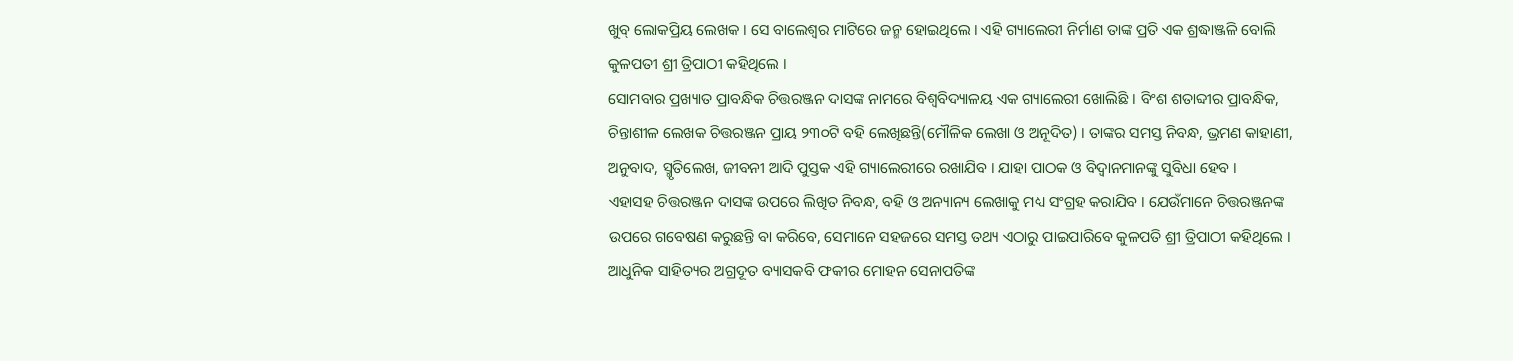ଖୁବ୍ ଲୋକପ୍ରିୟ ଲେଖକ । ସେ ବାଲେଶ୍ୱର ମାଟିରେ ଜନ୍ମ ହୋଇଥିଲେ । ଏହି ଗ୍ୟାଲେରୀ ନିର୍ମାଣ ତାଙ୍କ ପ୍ରତି ଏକ ଶ୍ରଦ୍ଧାଞ୍ଜଳି ବୋଲି କୁଳପତୀ ଶ୍ରୀ ତ୍ରିପାଠୀ କହିଥିଲେ ।
ସୋମବାର ପ୍ରଖ୍ୟାତ ପ୍ରାବନ୍ଧିକ ଚିତ୍ତରଞ୍ଜନ ଦାସଙ୍କ ନାମରେ ବିଶ୍ୱବିଦ୍ୟାଳୟ ଏକ ଗ୍ୟାଲେରୀ ଖୋଲିଛି । ବିଂଶ ଶତାବ୍ଦୀର ପ୍ରାବନ୍ଧିକ, ଚିନ୍ତାଶୀଳ ଲେଖକ ଚିତ୍ତରଞ୍ଜନ ପ୍ରାୟ ୨୩୦ଟି ବହି ଲେଖିଛନ୍ତି(ମୌଳିକ ଲେଖା ଓ ଅନୂଦିତ) । ତାଙ୍କର ସମସ୍ତ ନିବନ୍ଧ, ଭ୍ରମଣ କାହାଣୀ, ଅନୁବାଦ, ସ୍ମୃତିଲେଖ, ଜୀବନୀ ଆଦି ପୁସ୍ତକ ଏହି ଗ୍ୟାଲେରୀରେ ରଖାଯିବ । ଯାହା ପାଠକ ଓ ବିଦ୍ୱାନମାନଙ୍କୁ ସୁବିଧା ହେବ ।
ଏହାସହ ଚିତ୍ତରଞ୍ଜନ ଦାସଙ୍କ ଉପରେ ଲିଖିତ ନିବନ୍ଧ, ବହି ଓ ଅନ୍ୟାନ୍ୟ ଲେଖାକୁ ମଧ୍ୟ ସଂଗ୍ରହ କରାଯିବ । ଯେଉଁମାନେ ଚିତ୍ତରଞ୍ଜନଙ୍କ ଉପରେ ଗବେଷଣ କରୁଛନ୍ତି ବା କରିବେ, ସେମାନେ ସହଜରେ ସମସ୍ତ ତଥ୍ୟ ଏଠାରୁ ପାଇପାରିବେ କୁଳପତି ଶ୍ରୀ ତ୍ରିପାଠୀ କହିଥିଲେ ।
ଆଧୁନିକ ସାହିତ୍ୟର ଅଗ୍ରଦୂତ ବ୍ୟାସକବି ଫକୀର ମୋହନ ସେନାପତିଙ୍କ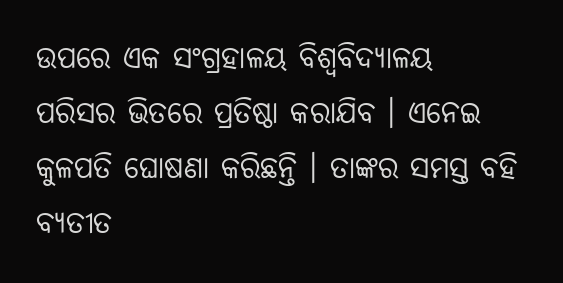ଉପରେ ଏକ ସଂଗ୍ରହାଳୟ ବିଶ୍ୱବିଦ୍ୟାଳୟ ପରିସର ଭିତରେ ପ୍ରତିଷ୍ଠା କରାଯିବ । ଏନେଇ କୁଳପତି ଘୋଷଣା କରିଛନ୍ତି । ତାଙ୍କର ସମସ୍ତ ବହି ବ୍ୟତୀତ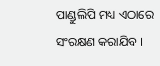ପାଣ୍ଡୁଲିପି ମଧ୍ୟ ଏଠାରେ ସଂରକ୍ଷଣ କରାଯିବ ।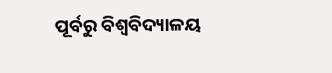ପୂର୍ବରୁ ବିଶ୍ୱବିଦ୍ୟାଳୟ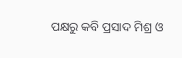ପକ୍ଷରୁ କବି ପ୍ରସାଦ ମିଶ୍ର ଓ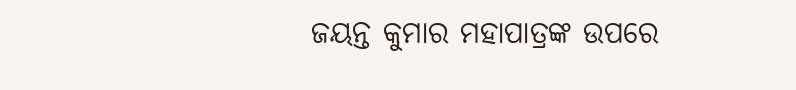ଜୟନ୍ତ କୁମାର ମହାପାତ୍ରଙ୍କ ଉପରେ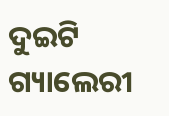ଦୁଇଟି ଗ୍ୟାଲେରୀ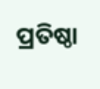ପ୍ରତିଷ୍ଠା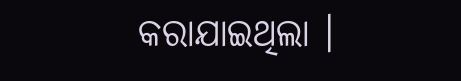କରାଯାଇଥିଲା ।